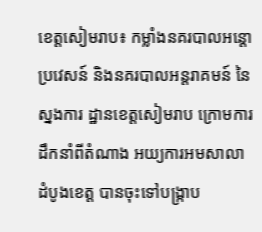ខេត្តសៀមរាប៖ កម្លាំងនគរបាលអន្តោប្រវេសន៍ និងនគរបាលអន្តរាគមន៍ នៃស្នងការ ដ្ឋានខេត្តសៀមរាប ក្រោមការដឹកនាំពីតំណាង អយ្យការអមសាលាដំបូងខេត្ត បានចុះទៅបង្ក្រាប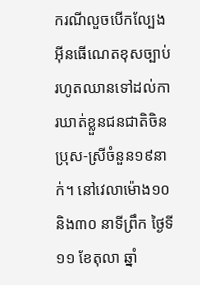ករណីលួចបើកល្បែងអ៊ីនធើណេតខុសច្បាប់ រហូតឈានទៅដល់ការឃាត់ខ្លួនជនជាតិចិន ប្រុស-ស្រីចំនួន១៩នាក់។ នៅវេលាម៉ោង១០ និង៣០ នាទីព្រឹក ថ្ងៃទី១១ ខែតុលា ឆ្នាំ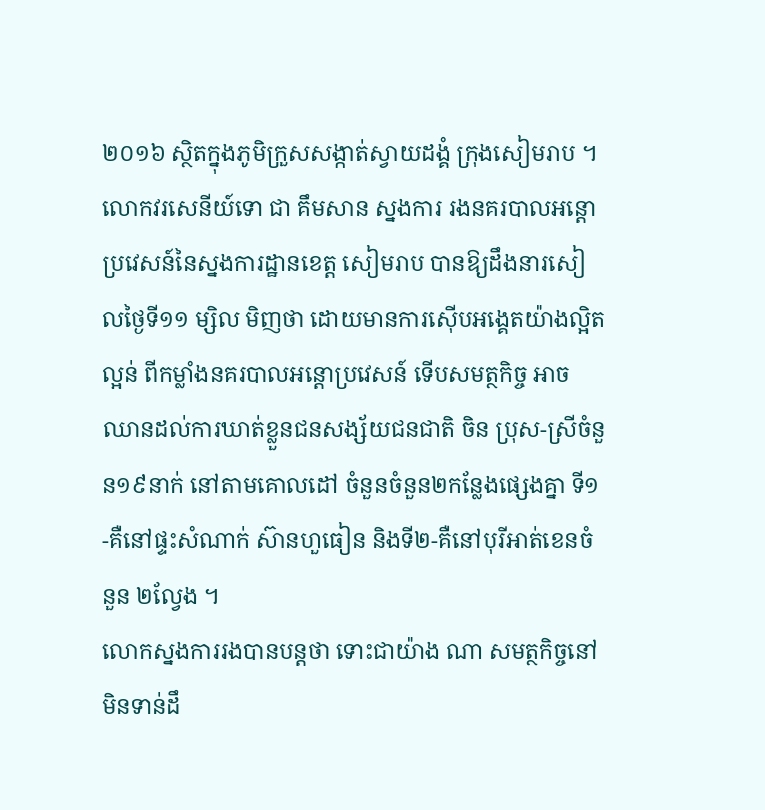២០១៦ ស្ថិតក្នុងភូមិក្រួសសង្កាត់ស្វាយដង្គំ ក្រុងសៀមរាប ។
លោកវរសេនីយ៍ទោ ជា គឹមសាន ស្នងការ រងនគរបាលអន្តោប្រវេសន៍នៃស្នងការដ្ឋានខេត្ត សៀមរាប បានឱ្យដឹងនារសៀលថ្ងៃទី១១ ម្សិល មិញថា ដោយមានការស៊ើបអង្គេតយ៉ាងល្អិតល្អន់ ពីកម្លាំងនគរបាលអន្តោប្រវេសន៍ ទើបសមត្ថកិច្ច អាចឈានដល់ការឃាត់ខ្លួនជនសង្ស័យជនជាតិ ចិន ប្រុស-ស្រីចំនួន១៩នាក់ នៅតាមគោលដៅ ចំនួនចំនួន២កន្លែងផ្សេងគ្នា ទី១-គឺនៅផ្ទះសំណាក់ ស៊ានហួធៀន និងទី២-គឺនៅបុរីអាត់ខេនចំនួន ២ល្វែង ។
លោកស្នងការរងបានបន្តថា ទោះជាយ៉ាង ណា សមត្ថកិច្ចនៅមិនទាន់ដឹ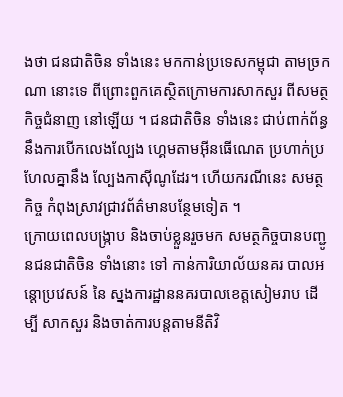ងថា ជនជាតិចិន ទាំងនេះ មកកាន់ប្រទេសកម្ពុជា តាមច្រកណា នោះទេ ពីព្រោះពួកគេស្ថិតក្រោមការសាកសួរ ពីសមត្ថកិច្ចជំនាញ នៅឡើយ ។ ជនជាតិចិន ទាំងនេះ ជាប់ពាក់ព័ន្ធនឹងការបើកលេងល្បែង ហ្គេមតាមអ៊ីនធើណេត ប្រហាក់ប្រហែលគ្នានឹង ល្បែងកាស៊ីណូដែរ។ ហើយករណីនេះ សមត្ថកិច្ច កំពុងស្រាវជ្រាវព័ត៌មានបន្ថែមទៀត ។
ក្រោយពេលបង្ក្រាប និងចាប់ខ្លួនរួចមក សមត្ថកិច្ចបានបញ្ជូនជនជាតិចិន ទាំងនោះ ទៅ កាន់ការិយាល័យនគរ បាលអន្តោប្រវេសន៍ នៃ ស្នងការដ្ឋាននគរបាលខេត្តសៀមរាប ដើម្បី សាកសួរ និងចាត់ការបន្តតាមនីតិវិ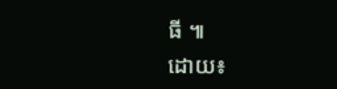ធី ៕
ដោយ៖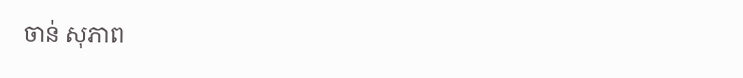ចាន់ សុភាព